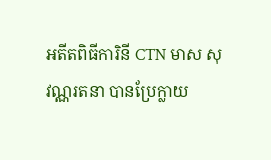អតីតពិធីការិនី CTN មាស សុវណ្ណរតនា បានប្រែក្លាយ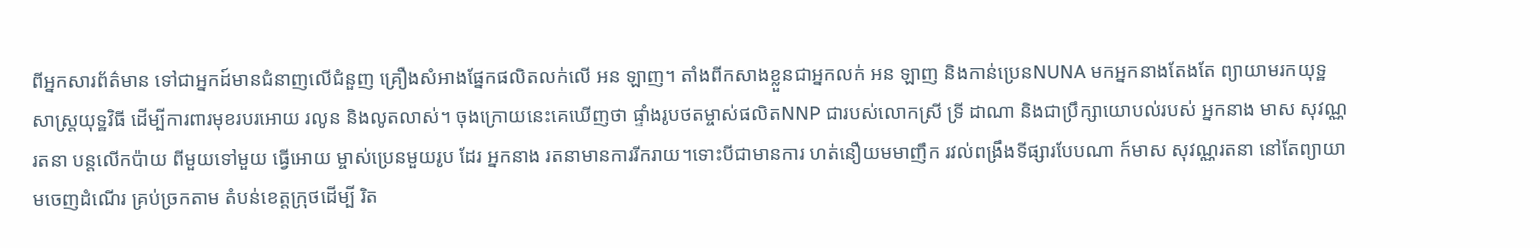ពីអ្នកសារព័ត៌មាន ទៅជាអ្នកដ៍មានជំនាញលើជំនួញ គ្រឿងសំអាងផ្នែកផលិតលក់លើ អន ឡាញ។ តាំងពីកសាងខ្លួនជាអ្នកលក់ អន ឡាញ និងកាន់ប្រេនNUNA មកអ្នកនាងតែងតែ ព្យាយាមរកយុទ្ឋសាស្ត្រយុទ្ឋវិធី ដើម្បីការពារមុខរបរអោយ រលូន និងលូតលាស់។ ចុងក្រោយនេះគេឃើញថា ផ្ទាំងរូបថតម្ចាស់ផលិតNNP ជារបស់លោកស្រី ទ្រី ដាណា និងជាប្រឹក្សាយោបល់របស់ អ្នកនាង មាស សុវណ្ណរតនា បន្តលើកប៉ាយ ពីមួយទៅមួយ ធ្វើអោយ ម្ចាស់ប្រេនមួយរូប ដែរ អ្នកនាង រតនាមានការរីករាយ។ទោះបីជាមានការ ហត់នឿយមមាញឹក រវល់ពង្រឹងទីផ្សារបែបណា ក៍មាស សុវណ្ណរតនា នៅតែព្យាយាមចេញដំណើរ គ្រប់ច្រកតាម តំបន់ខេត្តក្រុថដើម្បី រិត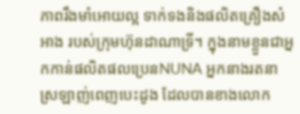ភាពរឹងមាំអោយល្អ ទាក់ទងនិងផលិតគ្រឿងសំអាង របស់ក្រុមហ៊ុនដាណាទ្រី។ ក្នុងនាមខ្លួនជាអ្នកកាន់ផលិតផលប្រេនNUNA អ្នកនាងរតនា ស្រឡាញ់ពេញបេះដូង ដែលបានខាងលោក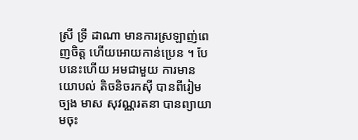ស្រី ទ្រី ដាណា មានការស្រឡាញ់ពេញចិត្ត ហើយអោយកាន់ប្រេន ។ បែបនេះហើយ អមជាមួយ ការមានយោបល់ តិចនិចរកសុី បានពីរៀមច្បង មាស សុវណ្ណរតនា បានព្យាយាមចុះ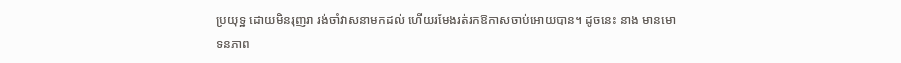ប្រយុទ្ឋ ដោយមិនរុញរា រង់ចាំវាសនាមកដល់ ហើយរមែងរត់រកឱកាសចាប់អោយបាន។ ដូចនេះ នាង មានមោទនភាព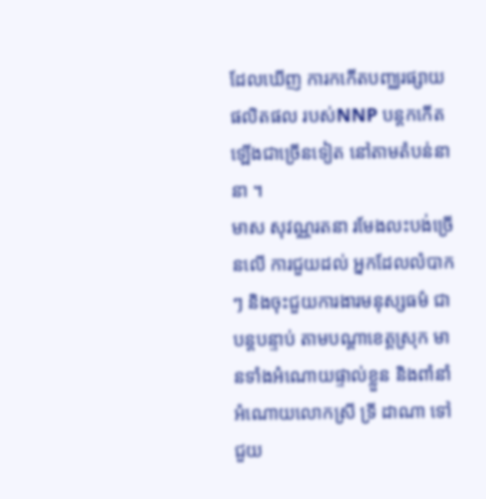ដែលឃើញ ការកកើតបញ្ឈរផ្សាយផលិតផល របស់NNP បន្តកកើតឡើងជាច្រើនទៀត នៅតាមតំបន់នានា ។
មាស សុវណ្ណរតនា រមែងលះបង់ច្រើនលើ ការជួយដល់ អ្នកដែលលំបាកៗ និងចុះជួយការងារមនុស្សធម៌ ជាបន្តបន្ទាប់ តាមបណ្តាខេត្តស្រុក មានទាំងអំណោយផ្ទាល់ខ្លួន និងពាំនាំអំណោយលោកស្រី ទ្រី ដាណា ទៅជួយ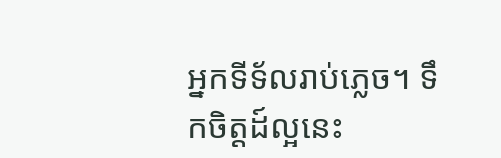អ្នកទីទ័លរាប់ភ្លេច។ ទឹកចិត្តដ៍ល្អនេះ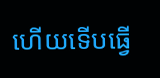ហើយទើបធ្វើ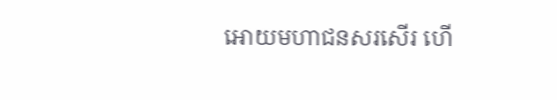អោយមហាជនសរសើរ ហើ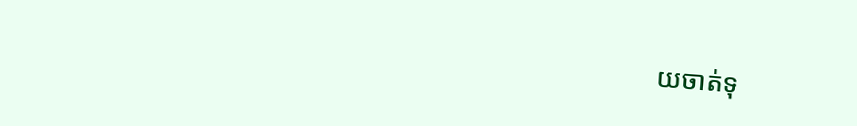យចាត់ទុ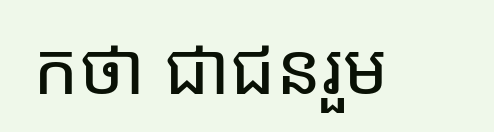កថា ជាជនរួម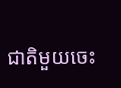ជាតិមួយចេះ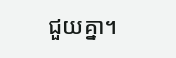ជួយគ្នា។